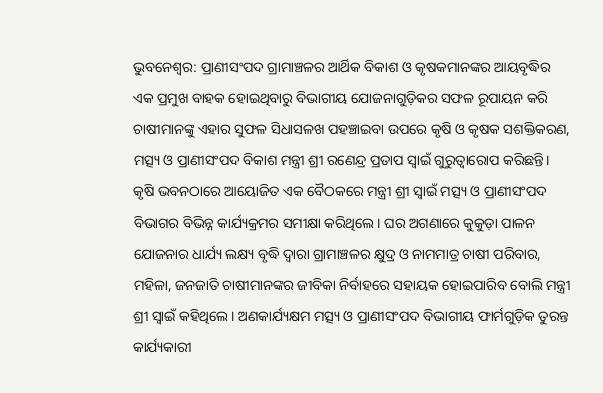ଭୁବନେଶ୍ୱର: ପ୍ରାଣୀସଂପଦ ଗ୍ରାମାଞ୍ଚଳର ଆର୍ଥିକ ବିକାଶ ଓ କୃଷକମାନଙ୍କର ଆୟବୃଦ୍ଧିର ଏକ ପ୍ରମୁଖ ବାହକ ହୋଇଥିବାରୁ ବିଭାଗୀୟ ଯୋଜନାଗୁଡ଼ିକର ସଫଳ ରୂପାୟନ କରି ଚାଷୀମାନଙ୍କୁ ଏହାର ସୁଫଳ ସିଧାସଳଖ ପହଞ୍ଚାଇବା ଉପରେ କୃଷି ଓ କୃଷକ ସଶକ୍ତିକରଣ, ମତ୍ସ୍ୟ ଓ ପ୍ରାଣୀସଂପଦ ବିକାଶ ମନ୍ତ୍ରୀ ଶ୍ରୀ ରଣେନ୍ଦ୍ର ପ୍ରତାପ ସ୍ୱାଇଁ ଗୁରୁତ୍ୱାରୋପ କରିଛନ୍ତି।
କୃଷି ଭବନଠାରେ ଆୟୋଜିତ ଏକ ବୈଠକରେ ମନ୍ତ୍ରୀ ଶ୍ରୀ ସ୍ୱାଇଁ ମତ୍ସ୍ୟ ଓ ପ୍ରାଣୀସଂପଦ ବିଭାଗର ବିଭିନ୍ନ କାର୍ଯ୍ୟକ୍ରମର ସମୀକ୍ଷା କରିଥିଲେ। ଘର ଅଗଣାରେ କୁକୁଡ଼ା ପାଳନ ଯୋଜନାର ଧାର୍ଯ୍ୟ ଲକ୍ଷ୍ୟ ବୃଦ୍ଧି ଦ୍ୱାରା ଗ୍ରାମାଞ୍ଚଳର କ୍ଷୁଦ୍ର ଓ ନାମମାତ୍ର ଚାଷୀ ପରିବାର, ମହିଳା, ଜନଜାତି ଚାଷୀମାନଙ୍କର ଜୀବିକା ନିର୍ବାହରେ ସହାୟକ ହୋଇପାରିବ ବୋଲି ମନ୍ତ୍ରୀ ଶ୍ରୀ ସ୍ୱାଇଁ କହିଥିଲେ। ଅଣକାର୍ଯ୍ୟକ୍ଷମ ମତ୍ସ୍ୟ ଓ ପ୍ରାଣୀସଂପଦ ବିଭାଗୀୟ ଫାର୍ମଗୁଡ଼ିକ ତୁରନ୍ତ କାର୍ଯ୍ୟକାରୀ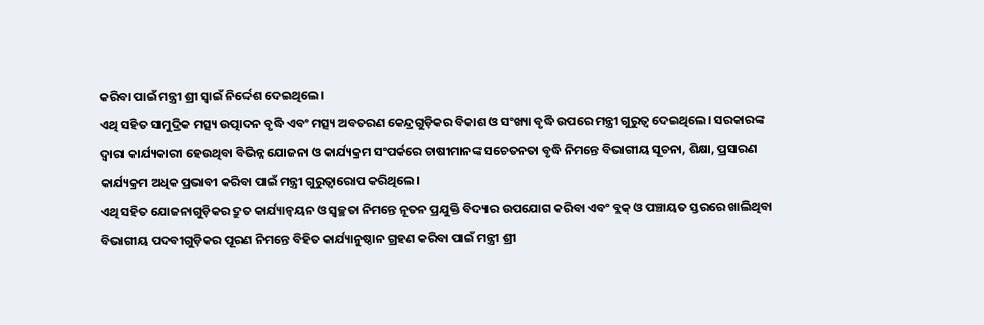କରିବା ପାଇଁ ମନ୍ତ୍ରୀ ଶ୍ରୀ ସ୍ୱାଇଁ ନିର୍ଦ୍ଦେଶ ଦେଇଥିଲେ।
ଏଥି ସହିତ ସାମୁଦ୍ରିକ ମତ୍ସ୍ୟ ଉତ୍ପାଦନ ବୃଦ୍ଧି ଏବଂ ମତ୍ସ୍ୟ ଅବତରଣ କେନ୍ଦ୍ରଗୁଡ଼ିକର ବିକାଶ ଓ ସଂଖ୍ୟା ବୃଦ୍ଧି ଉପରେ ମନ୍ତ୍ରୀ ଗୁରୁତ୍ୱ ଦେଇଥିଲେ। ସରକାରଙ୍କ ଦ୍ୱାରା କାର୍ଯ୍ୟକାରୀ ହେଉଥିବା ବିଭିନ୍ନ ଯୋଜନା ଓ କାର୍ଯ୍ୟକ୍ରମ ସଂପର୍କରେ ଚାଷୀମାନଙ୍କ ସଚେତନତା ବୃଦ୍ଧି ନିମନ୍ତେ ବିଭାଗୀୟ ସୂଚନା, ଶିକ୍ଷା, ପ୍ରସାରଣ କାର୍ଯ୍ୟକ୍ରମ ଅଧିକ ପ୍ରଭାବୀ କରିବା ପାଇଁ ମନ୍ତ୍ରୀ ଗୁରୁତ୍ୱାରୋପ କରିଥିଲେ।
ଏଥି ସହିତ ଯୋଜନାଗୁଡ଼ିକର ଦ୍ରୁତ କାର୍ଯ୍ୟାନ୍ୱୟନ ଓ ସ୍ୱଚ୍ଛତା ନିମନ୍ତେ ନୂତନ ପ୍ରଯୁକ୍ତି ବିଦ୍ୟାର ଉପଯୋଗ କରିବା ଏବଂ ବ୍ଲକ୍ ଓ ପଞ୍ଚାୟତ ସ୍ତରରେ ଖାଲିଥିବା ବିଭାଗୀୟ ପଦବୀଗୁଡ଼ିକର ପୂରଣ ନିମନ୍ତେ ବିହିତ କାର୍ଯ୍ୟାନୁଷ୍ଠାନ ଗ୍ରହଣ କରିବା ପାଇଁ ମନ୍ତ୍ରୀ ଶ୍ରୀ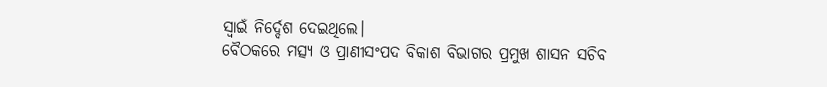ସ୍ୱାଇଁ ନିର୍ଦ୍ଦେଶ ଦେଇଥିଲେ।
ବୈଠକରେ ମତ୍ସ୍ୟ ଓ ପ୍ରାଣୀସଂପଦ ବିକାଶ ବିଭାଗର ପ୍ରମୁଖ ଶାସନ ସଚିବ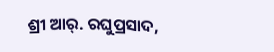ଶ୍ରୀ ଆର୍. ରଘୁପ୍ରସାଦ,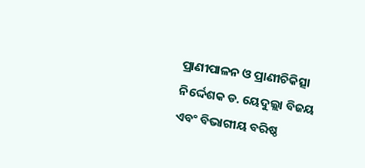ପ୍ରାଣୀପାଳନ ଓ ପ୍ରାଣୀଚିକିତ୍ସା ନିର୍ଦ୍ଦେଶକ ଡ. ୟେଦୁଲ୍ଲା ବିଜୟ ଏବଂ ବିଭାଗୀୟ ବରିଷ୍ଠ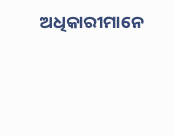ଅଧିକାରୀମାନେ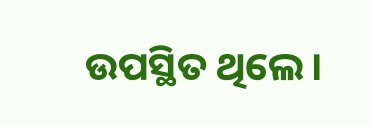ଉପସ୍ଥିତ ଥିଲେ।